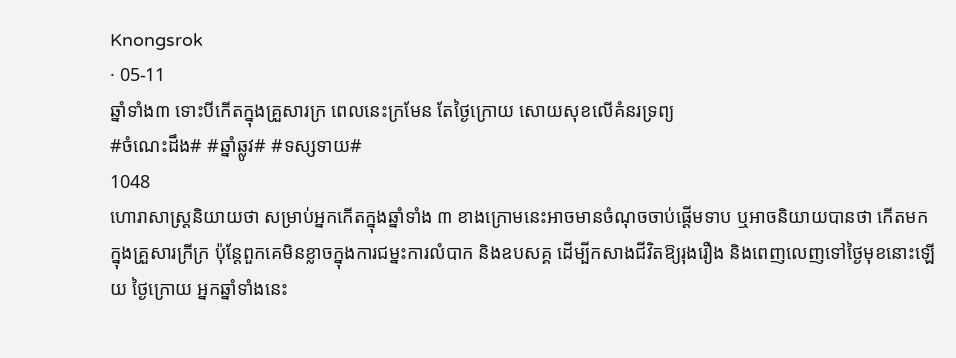Knongsrok
· 05-11
ឆ្នាំទាំង៣ ទោះបីកើតក្នុងគ្រួសារក្រ ពេលនេះក្រមែន តែថ្ងៃក្រោយ សោយសុខលើគំនរទ្រព្យ
#ចំណេះដឹង# #ឆ្នាំឆ្លូវ# #ទស្សទាយ#
1048
ហោរាសាស្ត្រនិយាយថា សម្រាប់អ្នកកើតក្នុងឆ្នាំទាំង ៣ ខាងក្រោមនេះអាចមានចំណុចចាប់ផ្តើមទាប ឬអាចនិយាយបានថា កើតមកក្នុងគ្រួសារក្រីក្រ ប៉ុន្តែពួកគេមិនខ្លាចក្នុងការជម្នះការលំបាក និងឧបសគ្គ ដើម្បីកសាងជីវិតឱ្យរុងរឿង និងពេញលេញទៅថ្ងៃមុខនោះឡើយ ថ្ងៃក្រោយ អ្នកឆ្នាំទាំងនេះ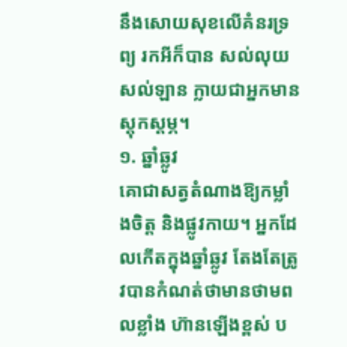នឹងសោយសុខលើគំនរទ្រព្យ រកអីក៏បាន សល់លុយសល់ឡាន ក្លាយជាអ្នកមានស្ដុកស្ដម្ភ។
១. ឆ្នាំឆ្លូវ
គោជាសត្វតំណាងឱ្យកម្លាំងចិត្ត និងផ្លូវកាយ។ អ្នកដែលកើតក្នុងឆ្នាំឆ្លូវ តែងតែត្រូវបានកំណត់ថាមានថាមពលខ្លាំង ហ៊ានឡើងខ្ពស់ ប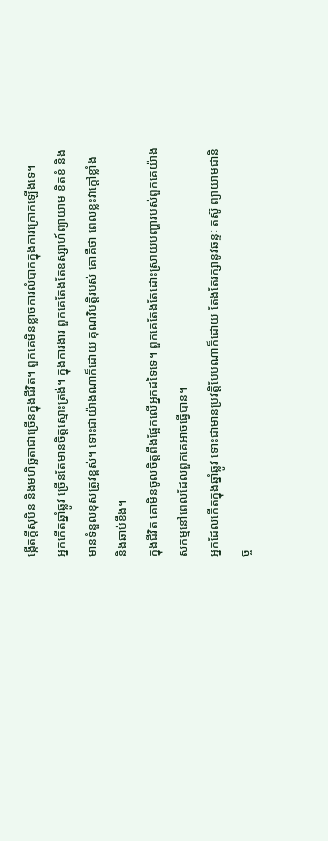ង្កើតក្តីសុបិន និងមហិច្ឆតាជាច្រើនក្នុងជីវិត។ ពួកគេមិនខ្លាចការលំបាកក្នុងការក្រោកឡើងទេ។
អ្នកកើតឆ្នាំឆ្លូវ ច្រើនតែមានចិត្តស្មោះត្រង់។ ក្នុងការងារ ពួកគេតែងតែឧស្សាហ៍ព្យាយាម ខិតខំ និងមានទំនួលខុសត្រូវខ្ពស់។ ទោះជាយ៉ាងណាក៏ដោយ គុណវិបត្តិរបស់ គោគឺថា ពេលខ្លះវាក្តៅខ្លាំង និងឆាប់ខឹង។
ក្នុងជីវិត គោមិនចូលចិត្តពឹងផ្អែកលើអ្នកដទៃទេ។ ពួកគេតែងតែដោះស្រាយបញ្ហារបស់ពួកគេយ៉ាងសកម្មនៅពេលដែលពួកគេអាចធ្វើបាន។
អ្នកដែលកើតក្នុងឆ្នាំឆ្លូវ ទោះជាមានប្រវត្តិបែបណាក៏ដោយ តែងតែរក្សានូវឆន្ទៈ តស៊ូ ព្យាយាមជានិច្ច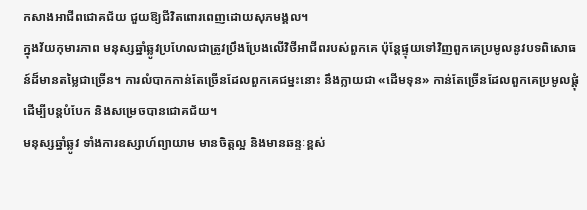កសាងអាជីពជោគជ័យ ជួយឱ្យជីវិតពោរពេញដោយសុភមង្គល។
ក្នុងវ័យកុមារភាព មនុស្សឆ្នាំឆ្លូវប្រហែលជាត្រូវប្រឹងប្រែងលើវិថីអាជីពរបស់ពួកគេ ប៉ុន្តែផ្ទុយទៅវិញពួកគេប្រមូលនូវបទពិសោធន៍ដ៏មានតម្លៃជាច្រើន។ ការលំបាកកាន់តែច្រើនដែលពួកគេជម្នះនោះ នឹងក្លាយជា «ដើមទុន» កាន់តែច្រើនដែលពួកគេប្រមូលផ្ដុំដើម្បីបន្តបំបែក និងសម្រេចបានជោគជ័យ។
មនុស្សឆ្នាំឆ្លូវ ទាំងការឧស្សាហ៍ព្យាយាម មានចិត្តល្អ និងមានឆន្ទៈខ្ពស់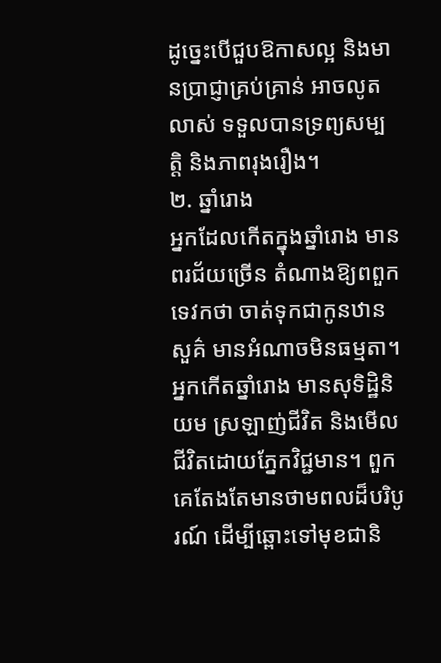ដូច្នេះបើជួបឱកាសល្អ និងមានប្រាជ្ញាគ្រប់គ្រាន់ អាចលូតលាស់ ទទួលបានទ្រព្យសម្បត្តិ និងភាពរុងរឿង។
២. ឆ្នាំរោង
អ្នកដែលកើតក្នុងឆ្នាំរោង មានពរជ័យច្រើន តំណាងឱ្យពពួកទេវកថា ចាត់ទុកជាកូនឋានសួគ៌ មានអំណាចមិនធម្មតា។
អ្នកកើតឆ្នាំរោង មានសុទិដ្ឋិនិយម ស្រឡាញ់ជីវិត និងមើលជីវិតដោយភ្នែកវិជ្ជមាន។ ពួកគេតែងតែមានថាមពលដ៏បរិបូរណ៍ ដើម្បីឆ្ពោះទៅមុខជានិ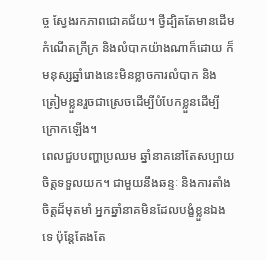ច្ច ស្វែងរកភាពជោគជ័យ។ ថ្វីដ្បិតតែមានដើមកំណើតក្រីក្រ និងលំបាកយ៉ាងណាក៏ដោយ ក៏មនុស្សឆ្នាំរោងនេះមិនខ្លាចការលំបាក និងត្រៀមខ្លួនរួចជាស្រេចដើម្បីបំបែកខ្លួនដើម្បីក្រោកឡើង។
ពេលជួបបញ្ហាប្រឈម ឆ្នាំនាគនៅតែសប្បាយចិត្តទទួលយក។ ជាមួយនឹងឆន្ទៈ និងការតាំងចិត្តដ៏មុតមាំ អ្នកឆ្នាំនាគមិនដែលបង្ខំខ្លួនឯងទេ ប៉ុន្តែតែងតែ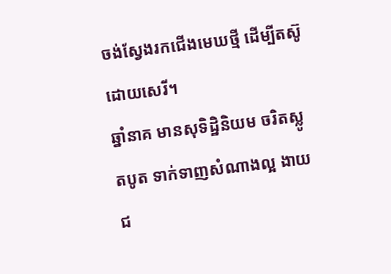ចង់ស្វែងរកជើងមេឃថ្មី ដើម្បីតស៊ូដោយសេរី។
ឆ្នាំនាគ មានសុទិដ្ឋិនិយម ចរិតស្លូតបូត ទាក់ទាញសំណាងល្អ ងាយជ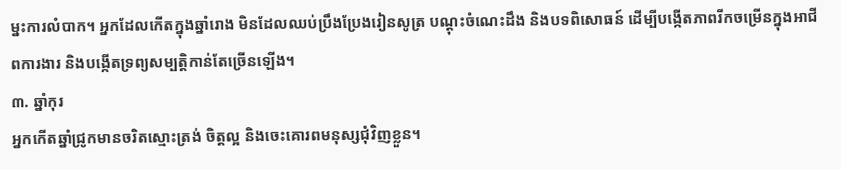ម្នះការលំបាក។ អ្នកដែលកើតក្នុងឆ្នាំរោង មិនដែលឈប់ប្រឹងប្រែងរៀនសូត្រ បណ្តុះចំណេះដឹង និងបទពិសោធន៍ ដើម្បីបង្កើតភាពរីកចម្រើនក្នុងអាជីពការងារ និងបង្កើតទ្រព្យសម្បត្តិកាន់តែច្រើនឡើង។
៣. ឆ្នាំកុរ
អ្នកកើតឆ្នាំជ្រូកមានចរិតស្មោះត្រង់ ចិត្តល្អ និងចេះគោរពមនុស្សជុំវិញខ្លួន។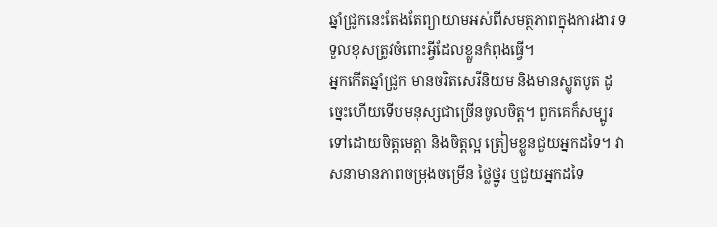ឆ្នាំជ្រូកនេះតែងតែព្យាយាមអស់ពីសមត្ថភាពក្នុងការងារ ទទួលខុសត្រូវចំពោះអ្វីដែលខ្លួនកំពុងធ្វើ។
អ្នកកើតឆ្នាំជ្រូក មានចរិតសេរីនិយម និងមានស្លូតបូត ដូច្នេះហើយទើបមនុស្សជាច្រើនចូលចិត្ត។ ពួកគេក៏សម្បូរទៅដោយចិត្តមេត្តា និងចិត្តល្អ ត្រៀមខ្លួនជួយអ្នកដទៃ។ វាសនាមានភាពចម្រុងចម្រើន ថ្លៃថ្នូរ ឬជួយអ្នកដទៃ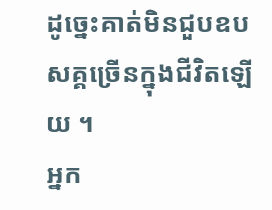ដូច្នេះគាត់មិនជួបឧបសគ្គច្រើនក្នុងជីវិតឡើយ ។
អ្នក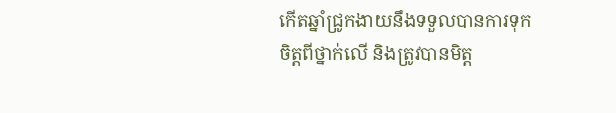កើតឆ្នាំជ្រូកងាយនឹងទទួលបានការទុកចិត្តពីថ្នាក់លើ និងត្រូវបានមិត្ត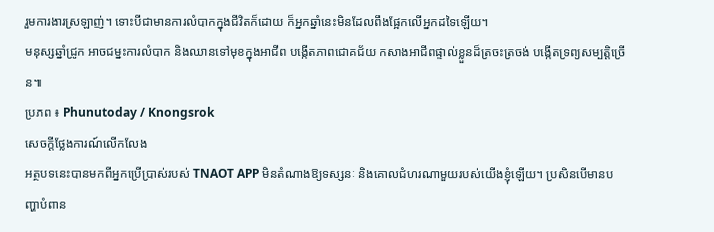រួមការងារស្រឡាញ់។ ទោះបីជាមានការលំបាកក្នុងជីវិតក៏ដោយ ក៏អ្នកឆ្នាំនេះមិនដែលពឹងផ្អែកលើអ្នកដទៃឡើយ។
មនុស្សឆ្នាំជ្រូក អាចជម្នះការលំបាក និងឈានទៅមុខក្នុងអាជីព បង្កើតភាពជោគជ័យ កសាងអាជីពផ្ទាល់ខ្លួនដ៏ត្រចះត្រចង់ បង្កើតទ្រព្យសម្បត្តិច្រើន៕
ប្រភព ៖ Phunutoday / Knongsrok
សេចក្តីថ្លែងការណ៍លើកលែង
អត្ថបទនេះបានមកពីអ្នកប្រើប្រាស់របស់ TNAOT APP មិនតំណាងឱ្យទស្សនៈ និងគោលជំហរណាមួយរបស់យើងខ្ញុំឡើយ។ ប្រសិនបើមានបញ្ហាបំពាន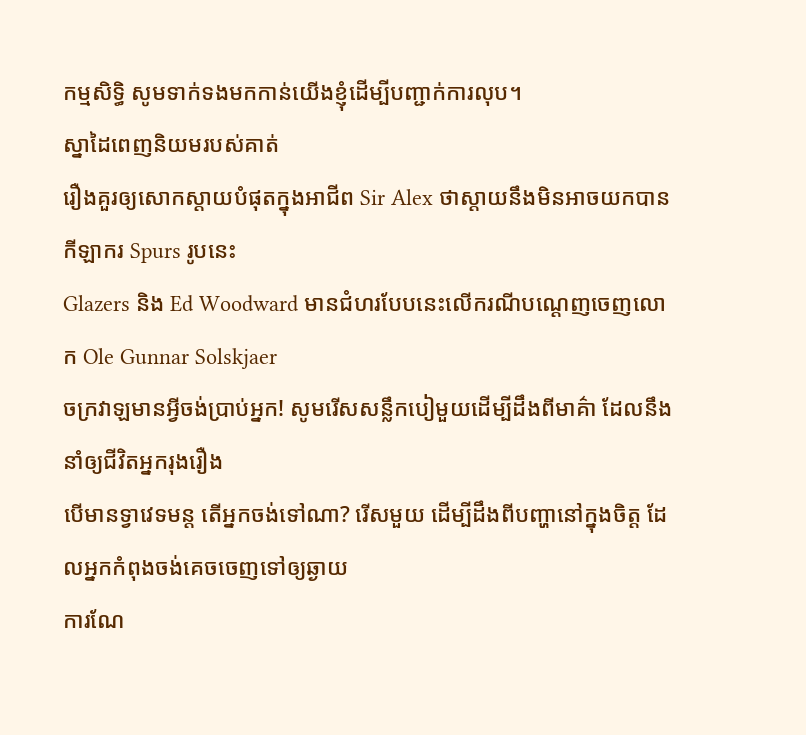កម្មសិទ្ធិ សូមទាក់ទងមកកាន់យើងខ្ញុំដើម្បីបញ្ជាក់ការលុប។
ស្នាដៃពេញនិយមរបស់គាត់
រឿងគួរឲ្យសោកស្ដាយបំផុតក្នុងអាជីព Sir Alex ថាស្តាយនឹងមិនអាចយកបានកីឡាករ Spurs រូបនេះ
Glazers និង Ed Woodward មានជំហរបែបនេះលើករណីបណ្ដេញចេញលោក Ole Gunnar Solskjaer
ចក្រវាឡមានអ្វីចង់ប្រាប់អ្នក! សូមរើសសន្លឹកបៀមួយដើម្បីដឹងពីមាគ៌ា ដែលនឹងនាំឲ្យជីវិតអ្នករុងរឿង
បើមានទ្វាវេទមន្ត តើអ្នកចង់ទៅណា? រើសមួយ ដើម្បីដឹងពីបញ្ហានៅក្នុងចិត្ត ដែលអ្នកកំពុងចង់គេចចេញទៅឲ្យឆ្ងាយ
ការណែ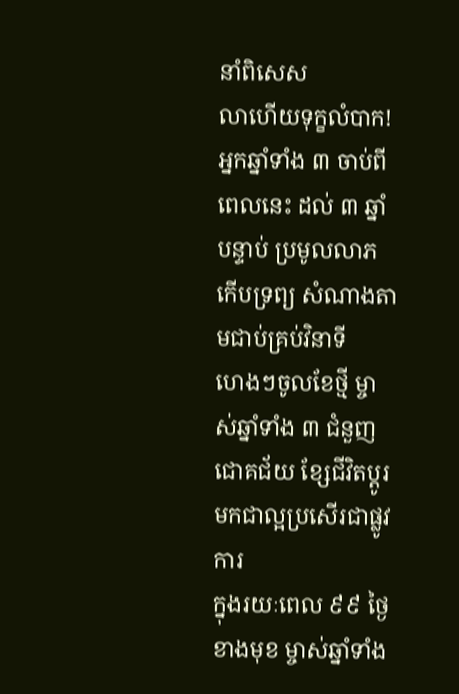នាំពិសេស
លាហើយទុក្ខលំបាក! អ្នកឆ្នាំទាំង ៣ ចាប់ពីពេលនេះ ដល់ ៣ ឆ្នាំបន្ទាប់ ប្រមូលលាភ កើបទ្រព្យ សំណាងតាមជាប់គ្រប់វិនាទី
ហេងៗចូលខែថ្មី ម្ចាស់ឆ្នាំទាំង ៣ ជំនួញជោគជ័យ ខ្សែជីវិតប្ដូរមកជាល្អប្រសើរជាផ្លូវការ
ក្នុងរយៈពេល ៩៩ ថ្ងៃខាងមុខ ម្ចាស់ឆ្នាំទាំង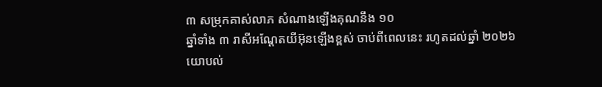៣ សម្រុកគាស់លាភ សំណាងឡើងគុណនឹង ១០
ឆ្នាំទាំង ៣ រាសីអណ្ដែតយីអ៊ុនឡើងខ្ពស់ ចាប់ពីពេលនេះ រហូតដល់ឆ្នាំ ២០២៦
យោបល់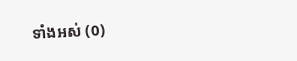ទាំងអស់ (0)